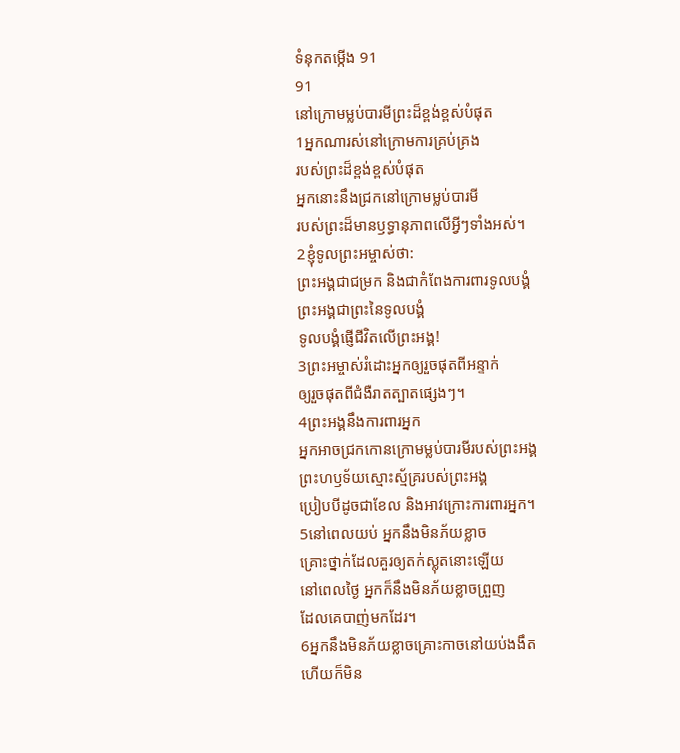ទំនុកតម្កើង 91
91
នៅក្រោមម្លប់បារមីព្រះដ៏ខ្ពង់ខ្ពស់បំផុត
1អ្នកណារស់នៅក្រោមការគ្រប់គ្រង
របស់ព្រះដ៏ខ្ពង់ខ្ពស់បំផុត
អ្នកនោះនឹងជ្រកនៅក្រោមម្លប់បារមី
របស់ព្រះដ៏មានឫទ្ធានុភាពលើអ្វីៗទាំងអស់។
2ខ្ញុំទូលព្រះអម្ចាស់ថា:
ព្រះអង្គជាជម្រក និងជាកំពែងការពារទូលបង្គំ
ព្រះអង្គជាព្រះនៃទូលបង្គំ
ទូលបង្គំផ្ញើជីវិតលើព្រះអង្គ!
3ព្រះអម្ចាស់រំដោះអ្នកឲ្យរួចផុតពីអន្ទាក់
ឲ្យរួចផុតពីជំងឺរាតត្បាតផ្សេងៗ។
4ព្រះអង្គនឹងការពារអ្នក
អ្នកអាចជ្រកកោនក្រោមម្លប់បារមីរបស់ព្រះអង្គ
ព្រះហឫទ័យស្មោះស្ម័គ្ររបស់ព្រះអង្គ
ប្រៀបបីដូចជាខែល និងអាវក្រោះការពារអ្នក។
5នៅពេលយប់ អ្នកនឹងមិនភ័យខ្លាច
គ្រោះថ្នាក់ដែលគួរឲ្យតក់ស្លុតនោះឡើយ
នៅពេលថ្ងៃ អ្នកក៏នឹងមិនភ័យខ្លាចព្រួញ
ដែលគេបាញ់មកដែរ។
6អ្នកនឹងមិនភ័យខ្លាចគ្រោះកាចនៅយប់ងងឹត
ហើយក៏មិន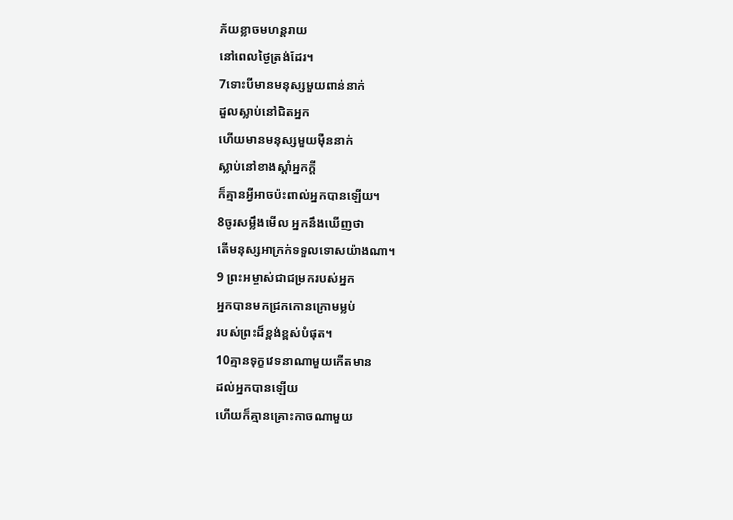ភ័យខ្លាចមហន្តរាយ
នៅពេលថ្ងៃត្រង់ដែរ។
7ទោះបីមានមនុស្សមួយពាន់នាក់
ដួលស្លាប់នៅជិតអ្នក
ហើយមានមនុស្សមួយម៉ឺននាក់
ស្លាប់នៅខាងស្ដាំអ្នកក្ដី
ក៏គ្មានអ្វីអាចប៉ះពាល់អ្នកបានឡើយ។
8ចូរសម្លឹងមើល អ្នកនឹងឃើញថា
តើមនុស្សអាក្រក់ទទួលទោសយ៉ាងណា។
9 ព្រះអម្ចាស់ជាជម្រករបស់អ្នក
អ្នកបានមកជ្រកកោនក្រោមម្លប់
របស់ព្រះដ៏ខ្ពង់ខ្ពស់បំផុត។
10គ្មានទុក្ខវេទនាណាមួយកើតមាន
ដល់អ្នកបានឡើយ
ហើយក៏គ្មានគ្រោះកាចណាមួយ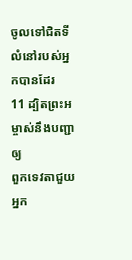ចូលទៅជិតទីលំនៅរបស់អ្នកបានដែរ
11 ដ្បិតព្រះអម្ចាស់នឹងបញ្ជាឲ្យ
ពួកទេវតាជួយអ្នក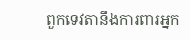ពួកទេវតានឹងការពារអ្នក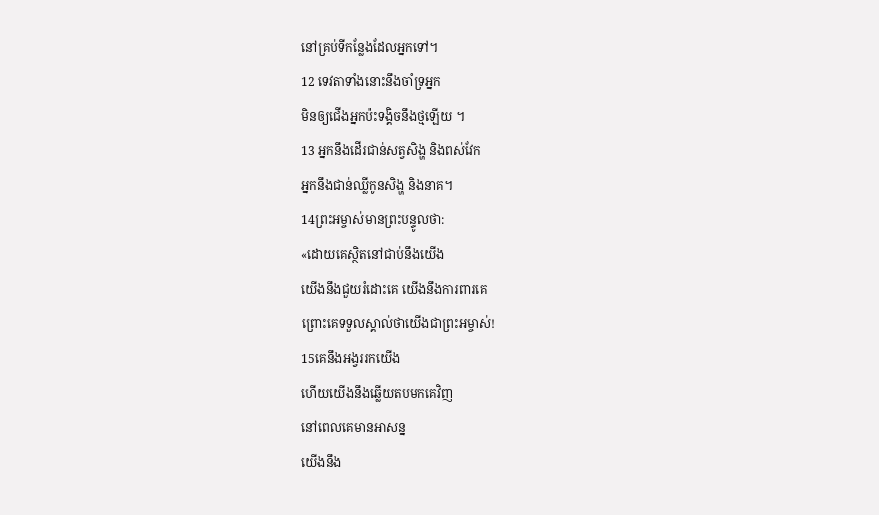នៅគ្រប់ទីកន្លែងដែលអ្នកទៅ។
12 ទេវតាទាំងនោះនឹងចាំទ្រអ្នក
មិនឲ្យជើងអ្នកប៉ះទង្គិចនឹងថ្មឡើយ ។
13 អ្នកនឹងដើរជាន់សត្វសិង្ហ និងពស់វែក
អ្នកនឹងជាន់ឈ្លីកូនសិង្ហ និងនាគ។
14ព្រះអម្ចាស់មានព្រះបន្ទូលថា:
«ដោយគេស្ថិតនៅជាប់នឹងយើង
យើងនឹងជួយរំដោះគេ យើងនឹងការពារគេ
ព្រោះគេទទួលស្គាល់ថាយើងជាព្រះអម្ចាស់!
15គេនឹងអង្វររកយើង
ហើយយើងនឹងឆ្លើយតបមកគេវិញ
នៅពេលគេមានអាសន្ន
យើងនឹង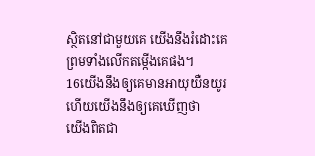ស្ថិតនៅជាមួយគេ យើងនឹងរំដោះគេ
ព្រមទាំងលើកតម្កើងគេផង។
16យើងនឹងឲ្យគេមានអាយុយឺនយូរ
ហើយយើងនឹងឲ្យគេឃើញថា
យើងពិតជា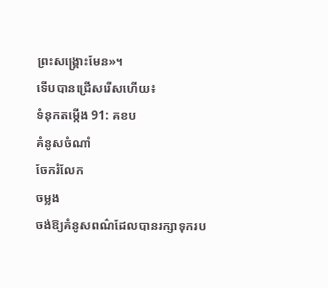ព្រះសង្គ្រោះមែន»។
ទើបបានជ្រើសរើសហើយ៖
ទំនុកតម្កើង 91: គខប
គំនូសចំណាំ
ចែករំលែក
ចម្លង
ចង់ឱ្យគំនូសពណ៌ដែលបានរក្សាទុករប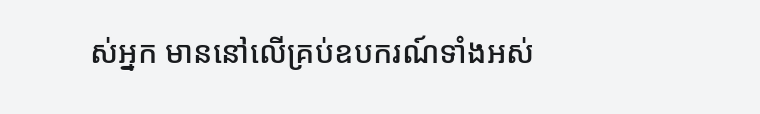ស់អ្នក មាននៅលើគ្រប់ឧបករណ៍ទាំងអស់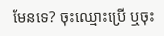មែនទេ? ចុះឈ្មោះប្រើ ឬចុះ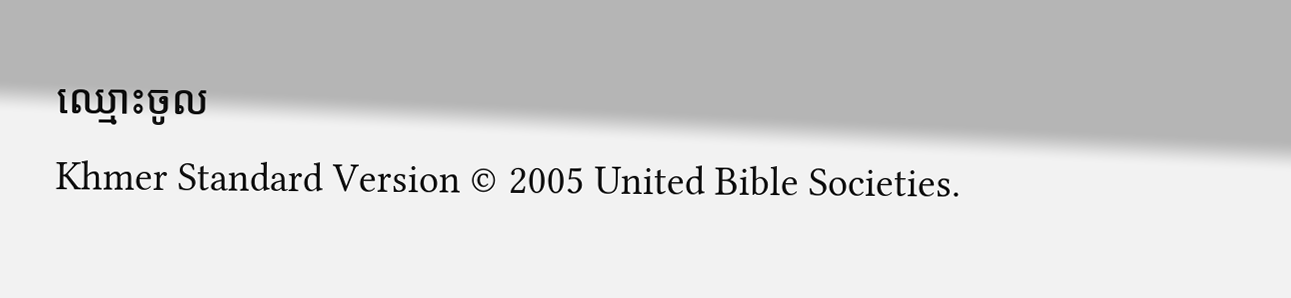ឈ្មោះចូល
Khmer Standard Version © 2005 United Bible Societies.